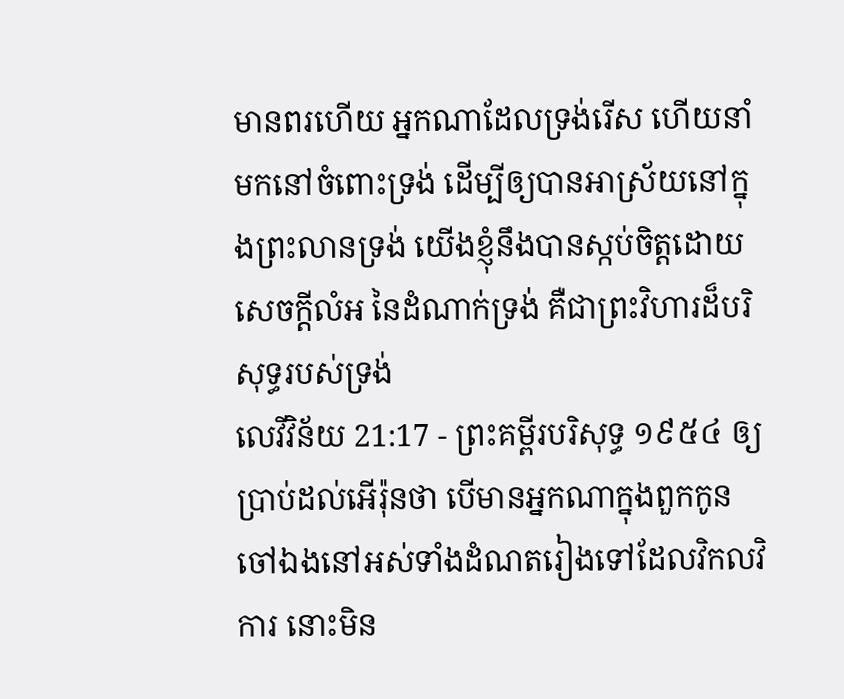មានពរហើយ អ្នកណាដែលទ្រង់រើស ហើយនាំមកនៅចំពោះទ្រង់ ដើម្បីឲ្យបានអាស្រ័យនៅក្នុងព្រះលានទ្រង់ យើងខ្ញុំនឹងបានស្កប់ចិត្តដោយសេចក្ដីលំអ នៃដំណាក់ទ្រង់ គឺជាព្រះវិហារដ៏បរិសុទ្ធរបស់ទ្រង់
លេវីវិន័យ 21:17 - ព្រះគម្ពីរបរិសុទ្ធ ១៩៥៤ ឲ្យប្រាប់ដល់អើរ៉ុនថា បើមានអ្នកណាក្នុងពួកកូនចៅឯងនៅអស់ទាំងដំណតរៀងទៅដែលវិកលវិការ នោះមិន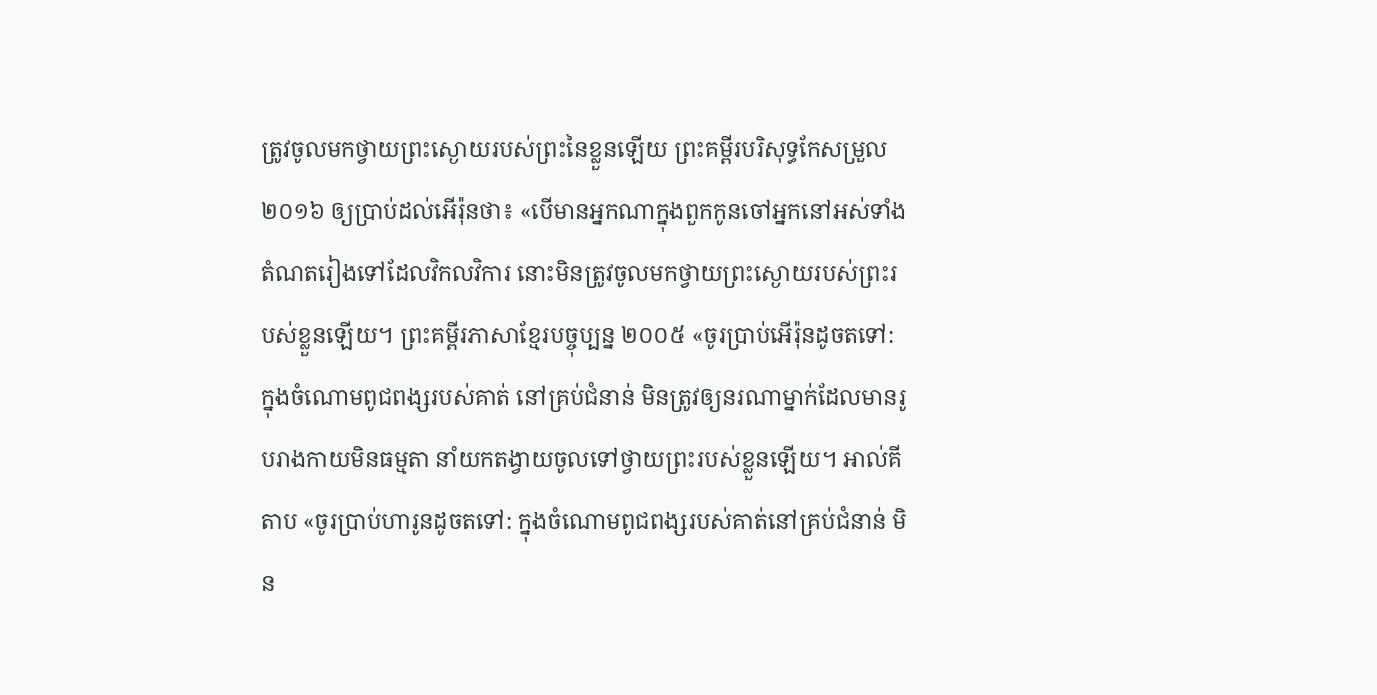ត្រូវចូលមកថ្វាយព្រះស្ងោយរបស់ព្រះនៃខ្លួនឡើយ ព្រះគម្ពីរបរិសុទ្ធកែសម្រួល ២០១៦ ឲ្យប្រាប់ដល់អើរ៉ុនថា៖ «បើមានអ្នកណាក្នុងពួកកូនចៅអ្នកនៅអស់ទាំងតំណតរៀងទៅដែលវិកលវិការ នោះមិនត្រូវចូលមកថ្វាយព្រះស្ងោយរបស់ព្រះរបស់ខ្លួនឡើយ។ ព្រះគម្ពីរភាសាខ្មែរបច្ចុប្បន្ន ២០០៥ «ចូរប្រាប់អើរ៉ុនដូចតទៅ: ក្នុងចំណោមពូជពង្សរបស់គាត់ នៅគ្រប់ជំនាន់ មិនត្រូវឲ្យនរណាម្នាក់ដែលមានរូបរាងកាយមិនធម្មតា នាំយកតង្វាយចូលទៅថ្វាយព្រះរបស់ខ្លួនឡើយ។ អាល់គីតាប «ចូរប្រាប់ហារូនដូចតទៅ: ក្នុងចំណោមពូជពង្សរបស់គាត់នៅគ្រប់ជំនាន់ មិន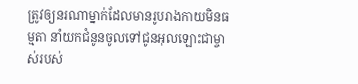ត្រូវឲ្យនរណាម្នាក់ដែលមានរូបរាងកាយមិនធម្មតា នាំយកជំនូនចូលទៅជូនអុលឡោះជាម្ចាស់របស់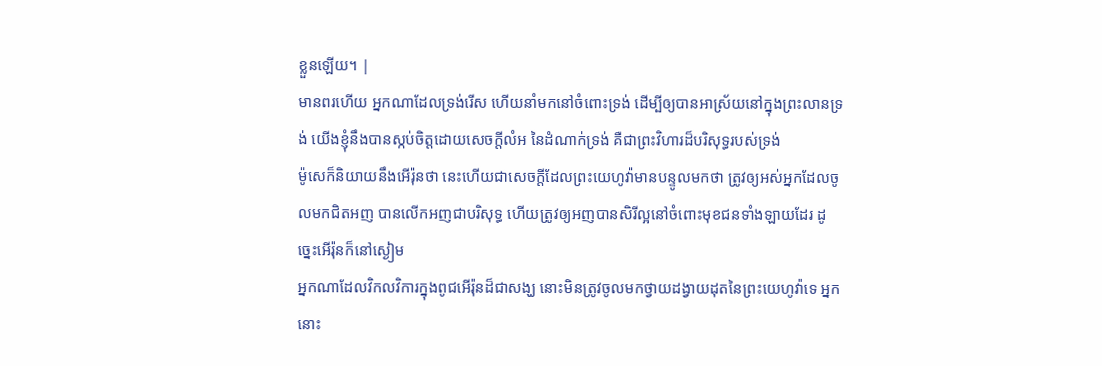ខ្លួនឡើយ។ |
មានពរហើយ អ្នកណាដែលទ្រង់រើស ហើយនាំមកនៅចំពោះទ្រង់ ដើម្បីឲ្យបានអាស្រ័យនៅក្នុងព្រះលានទ្រង់ យើងខ្ញុំនឹងបានស្កប់ចិត្តដោយសេចក្ដីលំអ នៃដំណាក់ទ្រង់ គឺជាព្រះវិហារដ៏បរិសុទ្ធរបស់ទ្រង់
ម៉ូសេក៏និយាយនឹងអើរ៉ុនថា នេះហើយជាសេចក្ដីដែលព្រះយេហូវ៉ាមានបន្ទូលមកថា ត្រូវឲ្យអស់អ្នកដែលចូលមកជិតអញ បានលើកអញជាបរិសុទ្ធ ហើយត្រូវឲ្យអញបានសិរីល្អនៅចំពោះមុខជនទាំងឡាយដែរ ដូច្នេះអើរ៉ុនក៏នៅស្ងៀម
អ្នកណាដែលវិកលវិការក្នុងពូជអើរ៉ុនដ៏ជាសង្ឃ នោះមិនត្រូវចូលមកថ្វាយដង្វាយដុតនៃព្រះយេហូវ៉ាទេ អ្នកនោះ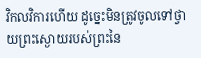វិកលវិការហើយ ដូច្នេះមិនត្រូវចូលទៅថ្វាយព្រះស្ងោយរបស់ព្រះនៃ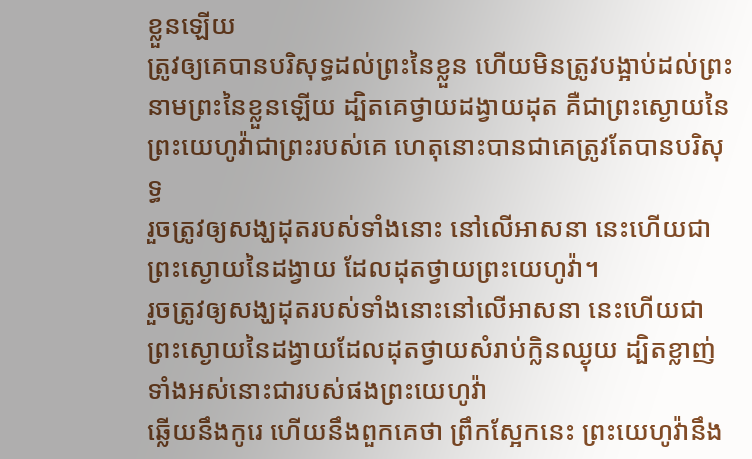ខ្លួនឡើយ
ត្រូវឲ្យគេបានបរិសុទ្ធដល់ព្រះនៃខ្លួន ហើយមិនត្រូវបង្អាប់ដល់ព្រះនាមព្រះនៃខ្លួនឡើយ ដ្បិតគេថ្វាយដង្វាយដុត គឺជាព្រះស្ងោយនៃព្រះយេហូវ៉ាជាព្រះរបស់គេ ហេតុនោះបានជាគេត្រូវតែបានបរិសុទ្ធ
រួចត្រូវឲ្យសង្ឃដុតរបស់ទាំងនោះ នៅលើអាសនា នេះហើយជាព្រះស្ងោយនៃដង្វាយ ដែលដុតថ្វាយព្រះយេហូវ៉ា។
រួចត្រូវឲ្យសង្ឃដុតរបស់ទាំងនោះនៅលើអាសនា នេះហើយជាព្រះស្ងោយនៃដង្វាយដែលដុតថ្វាយសំរាប់ក្លិនឈ្ងុយ ដ្បិតខ្លាញ់ទាំងអស់នោះជារបស់ផងព្រះយេហូវ៉ា
ឆ្លើយនឹងកូរេ ហើយនឹងពួកគេថា ព្រឹកស្អែកនេះ ព្រះយេហូវ៉ានឹង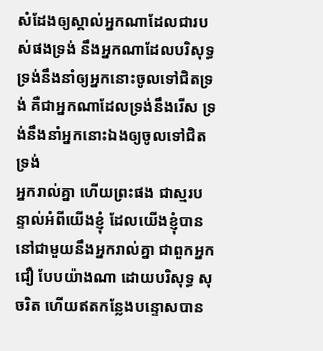សំដែងឲ្យស្គាល់អ្នកណាដែលជារបស់ផងទ្រង់ នឹងអ្នកណាដែលបរិសុទ្ធ ទ្រង់នឹងនាំឲ្យអ្នកនោះចូលទៅជិតទ្រង់ គឺជាអ្នកណាដែលទ្រង់នឹងរើស ទ្រង់នឹងនាំអ្នកនោះឯងឲ្យចូលទៅជិតទ្រង់
អ្នករាល់គ្នា ហើយព្រះផង ជាស្មរបន្ទាល់អំពីយើងខ្ញុំ ដែលយើងខ្ញុំបាននៅជាមួយនឹងអ្នករាល់គ្នា ជាពួកអ្នកជឿ បែបយ៉ាងណា ដោយបរិសុទ្ធ សុចរិត ហើយឥតកន្លែងបន្ទោសបាន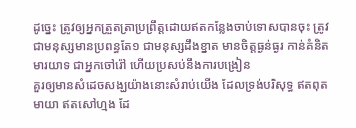ដូច្នេះ ត្រូវឲ្យអ្នកត្រួតត្រាប្រព្រឹត្តដោយឥតកន្លែងចាប់ទោសបានចុះ ត្រូវជាមនុស្សមានប្រពន្ធតែ១ ជាមនុស្សដឹងខ្នាត មានចិត្តធ្ងន់ធ្ងរ កាន់គំនិតមារយាទ ជាអ្នកចៅរ៉ៅ ហើយប្រសប់នឹងការបង្រៀន
គួរឲ្យមានសំដេចសង្ឃយ៉ាងនោះសំរាប់យើង ដែលទ្រង់បរិសុទ្ធ ឥតពុតមាយា ឥតសៅហ្មង ដែ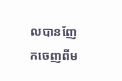លបានញែកចេញពីម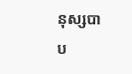នុស្សបាប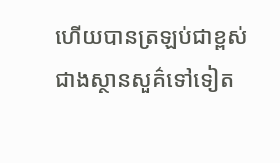ហើយបានត្រឡប់ជាខ្ពស់ជាងស្ថានសួគ៌ទៅទៀត